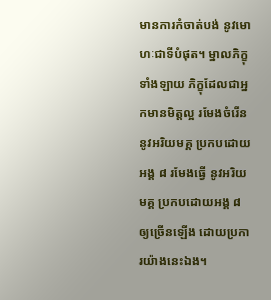មានការកំចាត់បង់ នូវមោហៈជាទីបំផុត។ ម្នាលភិក្ខុទាំងឡាយ ភិក្ខុដែលជាអ្នកមានមិត្តល្អ រមែងចំរើន នូវអរិយមគ្គ ប្រកបដោយអង្គ ៨ រមែងធ្វើ នូវអរិយមគ្គ ប្រកបដោយអង្គ ៨ ឲ្យច្រើនឡើង ដោយប្រការយ៉ាងនេះឯង។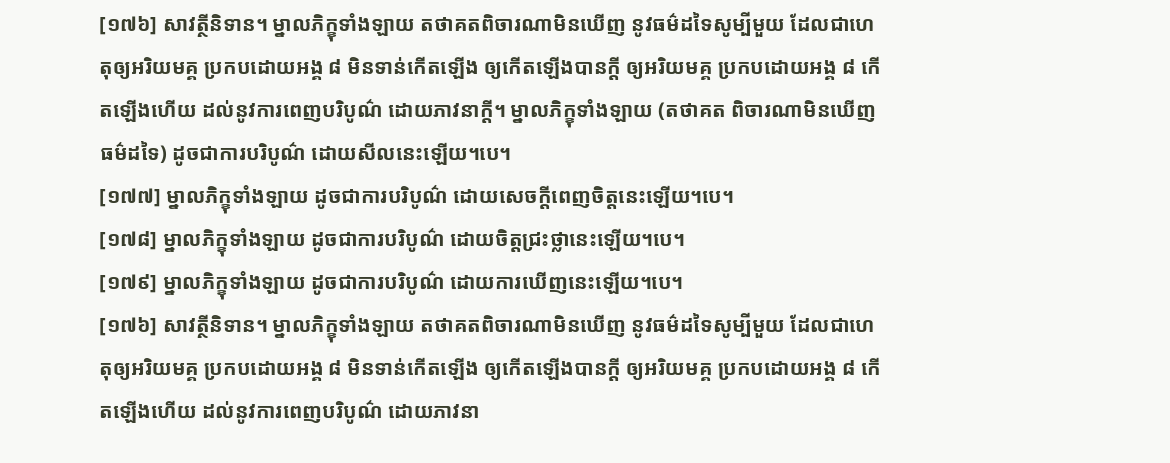[១៧៦] សាវត្ថីនិទាន។ ម្នាលភិក្ខុទាំងឡាយ តថាគតពិចារណាមិនឃើញ នូវធម៌ដទៃសូម្បីមួយ ដែលជាហេតុឲ្យអរិយមគ្គ ប្រកបដោយអង្គ ៨ មិនទាន់កើតឡើង ឲ្យកើតឡើងបានក្តី ឲ្យអរិយមគ្គ ប្រកបដោយអង្គ ៨ កើតឡើងហើយ ដល់នូវការពេញបរិបូណ៌ ដោយភាវនាក្តី។ ម្នាលភិក្ខុទាំងឡាយ (តថាគត ពិចារណាមិនឃើញធម៌ដទៃ) ដូចជាការបរិបូណ៌ ដោយសីលនេះឡើយ។បេ។
[១៧៧] ម្នាលភិក្ខុទាំងឡាយ ដូចជាការបរិបូណ៌ ដោយសេចក្តីពេញចិត្តនេះឡើយ។បេ។
[១៧៨] ម្នាលភិក្ខុទាំងឡាយ ដូចជាការបរិបូណ៌ ដោយចិត្តជ្រះថ្លានេះឡើយ។បេ។
[១៧៩] ម្នាលភិក្ខុទាំងឡាយ ដូចជាការបរិបូណ៌ ដោយការឃើញនេះឡើយ។បេ។
[១៧៦] សាវត្ថីនិទាន។ ម្នាលភិក្ខុទាំងឡាយ តថាគតពិចារណាមិនឃើញ នូវធម៌ដទៃសូម្បីមួយ ដែលជាហេតុឲ្យអរិយមគ្គ ប្រកបដោយអង្គ ៨ មិនទាន់កើតឡើង ឲ្យកើតឡើងបានក្តី ឲ្យអរិយមគ្គ ប្រកបដោយអង្គ ៨ កើតឡើងហើយ ដល់នូវការពេញបរិបូណ៌ ដោយភាវនា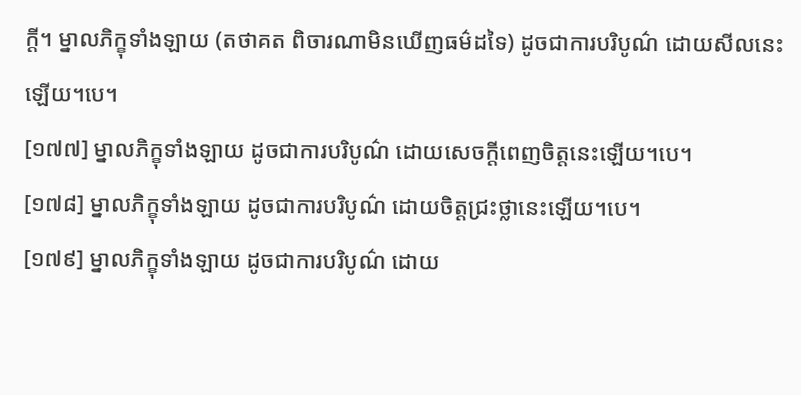ក្តី។ ម្នាលភិក្ខុទាំងឡាយ (តថាគត ពិចារណាមិនឃើញធម៌ដទៃ) ដូចជាការបរិបូណ៌ ដោយសីលនេះឡើយ។បេ។
[១៧៧] ម្នាលភិក្ខុទាំងឡាយ ដូចជាការបរិបូណ៌ ដោយសេចក្តីពេញចិត្តនេះឡើយ។បេ។
[១៧៨] ម្នាលភិក្ខុទាំងឡាយ ដូចជាការបរិបូណ៌ ដោយចិត្តជ្រះថ្លានេះឡើយ។បេ។
[១៧៩] ម្នាលភិក្ខុទាំងឡាយ ដូចជាការបរិបូណ៌ ដោយ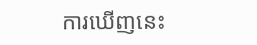ការឃើញនេះ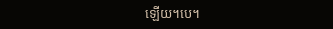ឡើយ។បេ។